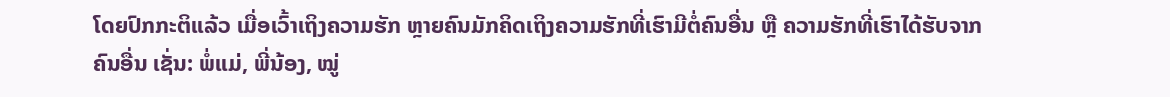ໂດຍປົກກະຕິແລ້ວ ເມື່ອເວົ້າເຖິງຄວາມຮັກ ຫຼາຍຄົນມັກຄິດເຖິງຄວາມຮັກທີ່ເຮົາມີຕໍ່ຄົນອື່ນ ຫຼື ຄວາມຮັກທີ່ເຮົາໄດ້ຮັບຈາກຄົນອື່ນ ເຊັ່ນ: ພໍ່ແມ່, ພີ່ນ້ອງ, ໝູ່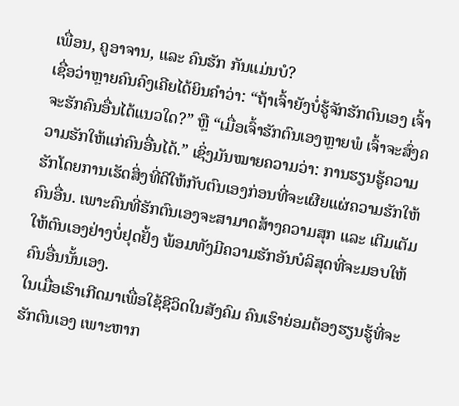ເພື່ອນ, ຄູອາຈານ, ແລະ ຄົນຮັກ ກັນແມ່ນບໍ?
ເຊື່ອວ່າຫຼາຍຄົນຄົງເຄີຍໄດ້ຍິນຄຳວ່າ: “ຖ້າເຈົ້າຍັງບໍ່ຮູ້ຈັກຮັກຕົນເອງ ເຈົ້າຈະຮັກຄົນອື່ນໄດ້ແນວໃດ?” ຫຼື “ເມື່ອເຈົ້າຮັກຕົນເອງຫຼາຍພໍ ເຈົ້າຈະສົ່ງຄວາມຮັກໃຫ້ແກ່ຄົນອື່ນໄດ້.” ເຊິ່ງມັນໝາຍຄວາມວ່າ: ການຮຽນຮູ້ຄວາມຮັກໂດຍການເຮັດສິ່ງທີ່ດີໃຫ້ກັບຕົນເອງກ່ອນທີ່ຈະເຜີຍແຜ່ຄວາມຮັກໃຫ້ຄົນອື່ນ. ເພາະຄົນທີ່ຮັກຕົນເອງຈະສາມາດສ້າງຄວາມສຸກ ແລະ ເຕີມເຕັມໃຫ້ຕົນເອງຢ່າງບໍ່ຢຸດຢັ້ງ ພ້ອມທັງມີຄວາມຮັກອັນບໍລິສຸດທີ່ຈະມອບໃຫ້ຄົນອື່ນນັ້ນເອງ.
ໃນເມື່ອເຮົາເກີດມາເພື່ອໃຊ້ຊີວິດໃນສັງຄົມ ຄົນເຮົາຍ່ອມຕ້ອງຮຽນຮູ້ທີ່ຈະຮັກຕົນເອງ ເພາະຫາກ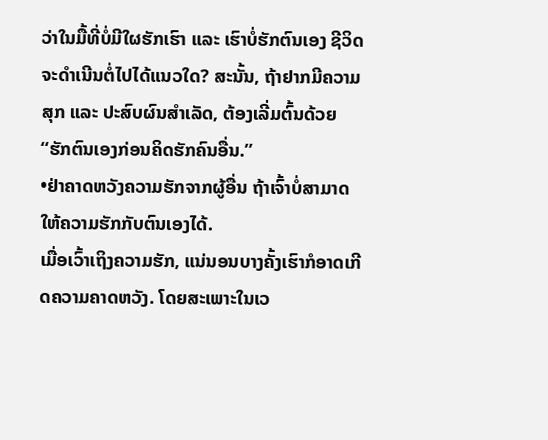ວ່າໃນມື້ທີ່ບໍ່ມີໃຜຮັກເຮົາ ແລະ ເຮົາບໍ່ຮັກຕົນເອງ ຊີວິດຈະດໍາເນີນຕໍ່ໄປໄດ້ແນວໃດ? ສະນັ້ນ, ຖ້າຢາກມີຄວາມສຸກ ແລະ ປະສົບຜົນສຳເລັດ, ຕ້ອງເລີ່ມຕົ້ນດ້ວຍ “ຮັກຕົນເອງກ່ອນຄິດຮັກຄົນອື່ນ.”
•ຢ່າຄາດຫວັງຄວາມຮັກຈາກຜູ້ອື່ນ ຖ້າເຈົ້າບໍ່ສາມາດໃຫ້ຄວາມຮັກກັບຕົນເອງໄດ້.
ເມື່ອເວົ້າເຖິງຄວາມຮັກ, ແນ່ນອນບາງຄັ້ງເຮົາກໍອາດເກີດຄວາມຄາດຫວັງ. ໂດຍສະເພາະໃນເວ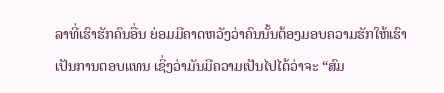ລາທີ່ເຮົາຮັກຄົນອື່ນ ຍ່ອມມີຄາດຫວັງວ່າຄົນນັ້ນຕ້ອງມອບຄວາມຮັກໃຫ້ເຮົາ ເປັນການຕອບແທນ ເຊິ່ງວ່າມັນມີຄວາມເປັນໄປໄດ້ວ່າຈະ “ສົມ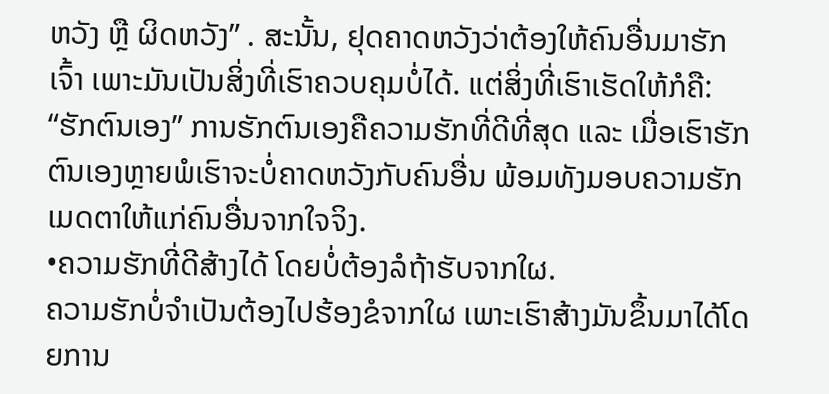ຫວັງ ຫຼື ຜິດຫວັງ” . ສະນັ້ນ, ຢຸດຄາດຫວັງວ່າຕ້ອງໃຫ້ຄົນອື່ນມາຮັກເຈົ້າ ເພາະມັນເປັນສິ່ງທີ່ເຮົາຄວບຄຸມບໍ່ໄດ້. ແຕ່ສິ່ງທີ່ເຮົາເຮັດໃຫ້ກໍຄື: “ຮັກຕົນເອງ” ການຮັກຕົນເອງຄືຄວາມຮັກທີ່ດີທີ່ສຸດ ແລະ ເມື່ອເຮົາຮັກຕົນເອງຫຼາຍພໍເຮົາຈະບໍ່ຄາດຫວັງກັບຄົນອື່ນ ພ້ອມທັງມອບຄວາມຮັກເມດຕາໃຫ້ແກ່ຄົນອື່ນຈາກໃຈຈິງ.
•ຄວາມຮັກທີ່ດີສ້າງໄດ້ ໂດຍບໍ່ຕ້ອງລໍຖ້າຮັບຈາກໃຜ.
ຄວາມຮັກບໍ່ຈຳເປັນຕ້ອງໄປຮ້ອງຂໍຈາກໃຜ ເພາະເຮົາສ້າງມັນຂຶ້ນມາໄດ້ໂດຍການ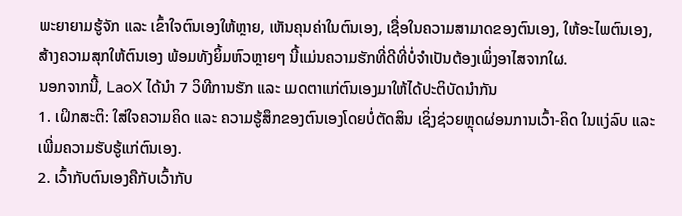ພະຍາຍາມຮູ້ຈັກ ແລະ ເຂົ້າໃຈຕົນເອງໃຫ້ຫຼາຍ, ເຫັນຄຸນຄ່າໃນຕົນເອງ, ເຊື່ອໃນຄວາມສາມາດຂອງຕົນເອງ, ໃຫ້ອະໄພຕົນເອງ, ສ້າງຄວາມສຸກໃຫ້ຕົນເອງ ພ້ອມທັງຍິ້ມຫົວຫຼາຍໆ ນີ້ແມ່ນຄວາມຮັກທີ່ດີທີ່ບໍ່ຈໍາເປັນຕ້ອງເພິ່ງອາໄສຈາກໃຜ.
ນອກຈາກນີ້, LaoX ໄດ້ນຳ 7 ວິທີການຮັກ ແລະ ເມດຕາແກ່ຕົນເອງມາໃຫ້ໄດ້ປະຕິບັດນຳກັນ
1. ເຝິກສະຕິ: ໃສ່ໃຈຄວາມຄິດ ແລະ ຄວາມຮູ້ສຶກຂອງຕົນເອງໂດຍບໍ່ຕັດສິນ ເຊິ່ງຊ່ວຍຫຼຸດຜ່ອນການເວົ້າ-ຄິດ ໃນແງ່ລົບ ແລະ ເພີ່ມຄວາມຮັບຮູ້ແກ່ຕົນເອງ.
2. ເວົ້າກັບຕົນເອງຄືກັບເວົ້າກັບ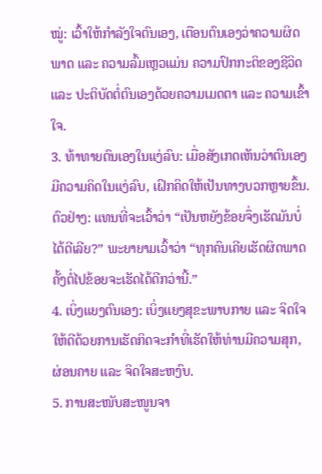ໝູ່: ເວົ້າໃຫ້ກຳລັງໃຈຕົນເອງ, ເຕືອນຕົນເອງວ່າຄວາມຜິດພາດ ແລະ ຄວາມລົ້ມເຫຼວແມ່ນ ຄວາມປົກກະຕິຂອງຊີວິດ ແລະ ປະຕິບັດຕໍ່ຕົນເອງດ້ວຍຄວາມເມດຕາ ແລະ ຄວາມເຂົ້າໃຈ.
3. ທ້າທາຍຕົນເອງໃນແງ່ລົບ: ເມື່ອສັງເກດເຫັນວ່າຕົນເອງມີຄວາມຄິດໃນແງ່ລົບ, ເຝິກຄິດໃຫ້ເປັນທາງບວກຫຼາຍຂຶ້ນ.ຕົວຢ່າງ: ແທນທີ່ຈະເວົ້າວ່າ “ເປັນຫຍັງຂ້ອຍຈຶ່ງເຮັດມັນບໍ່ໄດ້ດີເລີຍ?” ພະຍາຍາມເວົ້າວ່າ “ທຸກຄົນເຄີຍເຮັດຜິດພາດ ຄັ້ງຕໍ່ໄປຂ້ອຍຈະເຮັດໄດ້ດີກວ່ານີ້.”
4. ເບິ່ງແຍງຕົນເອງ: ເບິ່ງແຍງສຸຂະພາບກາຍ ແລະ ຈິດໃຈໃຫ້ດີດ້ວຍການເຮັດກິດຈະກຳທີ່ເຮັດໃຫ້ທ່ານມີຄວາມສຸກ, ຜ່ອນຄາຍ ແລະ ຈິດໃຈສະຫງົບ.
5. ການສະໜັບສະໜູນຈາ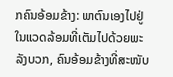ກຄົນອ້ອມຂ້າງ: ພາຕົນເອງໄປຢູ່ໃນແວດລ້ອມທີ່ເຕັມໄປດ້ວຍພະລັງບວກ, ຄົນອ້ອມຂ້າງທີ່ສະໜັບ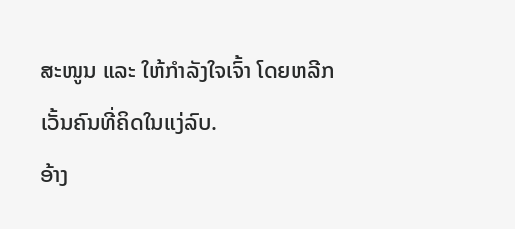ສະໜູນ ແລະ ໃຫ້ກຳລັງໃຈເຈົ້າ ໂດຍຫລີກເວັ້ນຄົນທີ່ຄິດໃນແງ່ລົບ.
ອ້າງ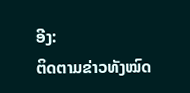ອີງ:
ຕິດຕາມຂ່າວທັງໝົດ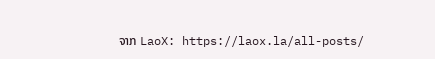ຈາກ LaoX: https://laox.la/all-posts/